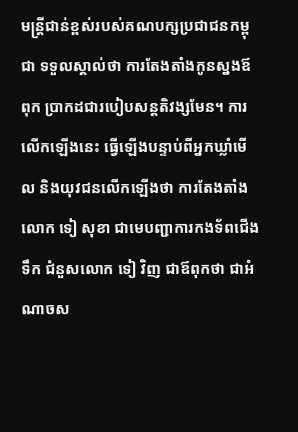មន្ត្រីជាន់ខ្ពស់របស់គណបក្សប្រជាជនកម្ពុជា ទទួលស្គាល់ថា ការតែងតាំងកូនស្នងឪពុក ប្រាកដជារបៀបសន្តតិវង្សមែន។ ការលើកឡើងនេះ ធ្វើឡើងបន្ទាប់ពីអ្នកឃ្លាំមើល និងយុវជនលើកឡើងថា ការតែងតាំងលោក ទៀ សុខា ជាមេបញ្ជាការកងទ័ពជើងទឹក ជំនួសលោក ទៀ វិញ ជាឪពុកថា ជាអំណាចស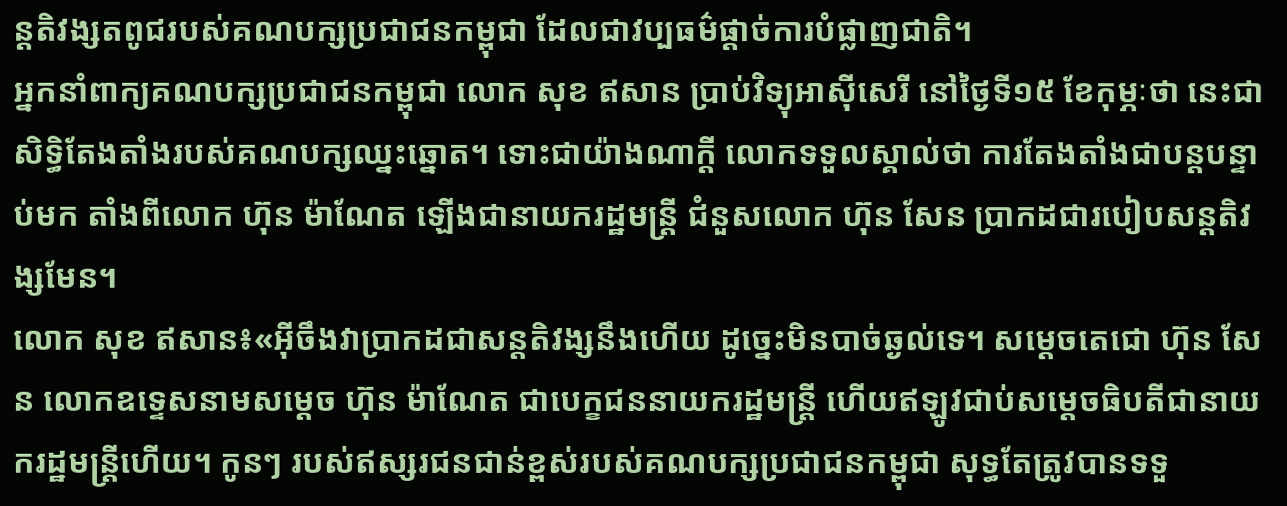ន្តតិវង្សតពូជរបស់គណបក្សប្រជាជនកម្ពុជា ដែលជាវប្បធម៌ផ្ដាច់ការបំផ្លាញជាតិ។
អ្នកនាំពាក្យគណបក្សប្រជាជនកម្ពុជា លោក សុខ ឥសាន ប្រាប់វិទ្យុអាស៊ីសេរី នៅថ្ងៃទី១៥ ខែកុម្ភៈថា នេះជាសិទ្ធិតែងតាំងរបស់គណបក្សឈ្នះឆ្នោត។ ទោះជាយ៉ាងណាក្ដី លោកទទួលស្គាល់ថា ការតែងតាំងជាបន្តបន្ទាប់មក តាំងពីលោក ហ៊ុន ម៉ាណែត ឡើងជានាយករដ្ឋមន្ត្រី ជំនួសលោក ហ៊ុន សែន ប្រាកដជារបៀបសន្តតិវង្សមែន។
លោក សុខ ឥសាន៖«អ៊ីចឹងវាប្រាកដជាសន្តតិវង្សនឹងហើយ ដូច្នេះមិនបាច់ឆ្ងល់ទេ។ សម្ដេចតេជោ ហ៊ុន សែន លោកឧទ្ទេសនាមសម្ដេច ហ៊ុន ម៉ាណែត ជាបេក្ខជននាយករដ្ឋមន្ត្រី ហើយឥឡូវជាប់សម្ដេចធិបតីជានាយករដ្ឋមន្ត្រីហើយ។ កូនៗ របស់ឥស្សរជនជាន់ខ្ពស់របស់គណបក្សប្រជាជនកម្ពុជា សុទ្ធតែត្រូវបានទទួ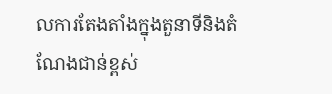លការតែងតាំងក្នុងតួនាទីនិងតំណែងជាន់ខ្ពស់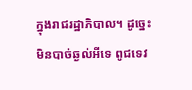ក្នុងរាជរដ្ឋាភិបាល។ ដូច្នេះមិនបាច់ឆ្ងល់អីទេ ពូជទេវ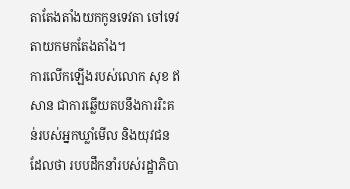តាតែងតាំងយកកូនទេវតា ចៅទេវតាយកមកតែងតាំង។
ការលើកឡើងរបស់លោក សុខ ឥសាន ជាការឆ្លើយតបនឹងការរិះគន់របស់អ្នកឃ្លាំមើល និងយុវជន ដែលថា របបដឹកនាំរបស់រដ្ឋាភិបា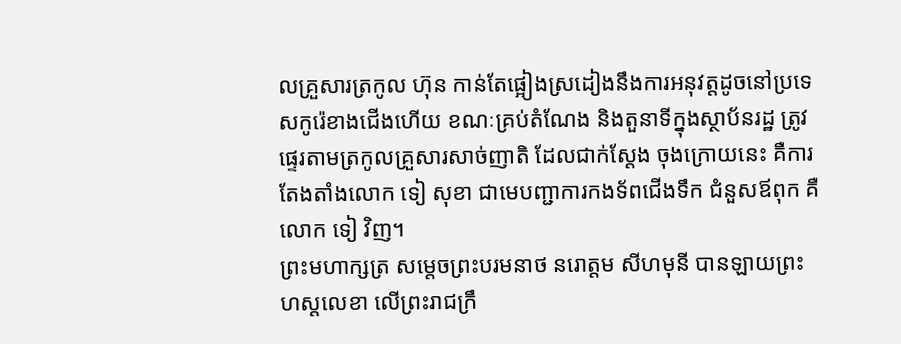លគ្រួសារត្រកូល ហ៊ុន កាន់តែផ្អៀងស្រដៀងនឹងការអនុវត្តដូចនៅប្រទេសកូរ៉េខាងជើងហើយ ខណៈគ្រប់តំណែង និងតួនាទីក្នុងស្ថាប័នរដ្ឋ ត្រូវផ្ទេរតាមត្រកូលគ្រួសារសាច់ញាតិ ដែលជាក់ស្ដែង ចុងក្រោយនេះ គឺការតែងតាំងលោក ទៀ សុខា ជាមេបញ្ជាការកងទ័ពជើងទឹក ជំនួសឪពុក គឺលោក ទៀ វិញ។
ព្រះមហាក្សត្រ សម្ដេចព្រះបរមនាថ នរោត្តម សីហមុនី បានឡាយព្រះហស្តលេខា លើព្រះរាជក្រឹ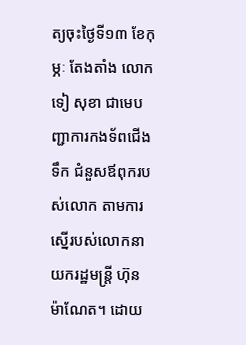ត្យចុះថ្ងៃទី១៣ ខែកុម្ភៈ តែងតាំង លោក ទៀ សុខា ជាមេបញ្ជាការកងទ័ពជើងទឹក ជំនួសឪពុករបស់លោក តាមការស្នើរបស់លោកនាយករដ្ឋមន្ត្រី ហ៊ុន ម៉ាណែត។ ដោយ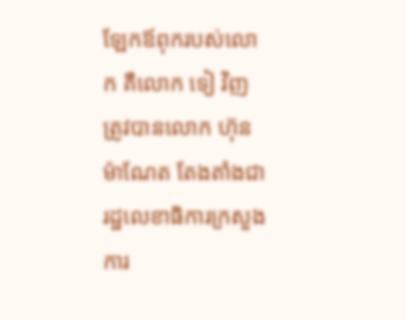ឡែកឪពុករបស់លោក គឺលោក ទៀ វិញ ត្រូវបានលោក ហ៊ុន ម៉ាណែត តែងតាំងជារដ្ឋលេខាធិការក្រសួងការ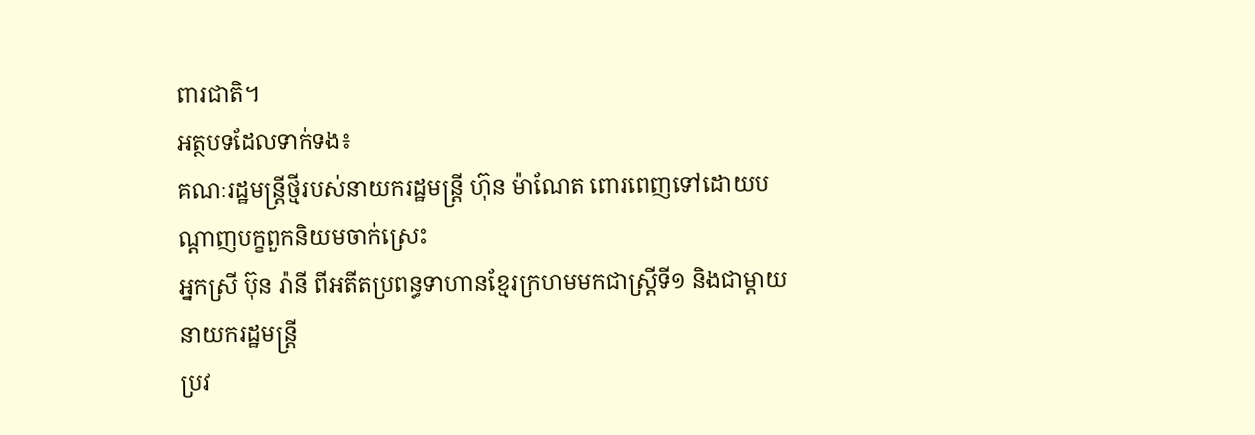ពារជាតិ។
អត្ថបទដែលទាក់ទង៖
គណៈរដ្ឋមន្ត្រីថ្មីរបស់នាយករដ្ឋមន្ត្រី ហ៊ុន ម៉ាណែត ពោរពេញទៅដោយបណ្តាញបក្ខពួកនិយមចាក់ស្រេះ
អ្នកស្រី ប៊ុន រ៉ានី ពីអតីតប្រពន្ធទាហានខ្មែរក្រហមមកជាស្ត្រីទី១ និងជាម្តាយនាយករដ្ឋមន្ត្រី
ប្រវ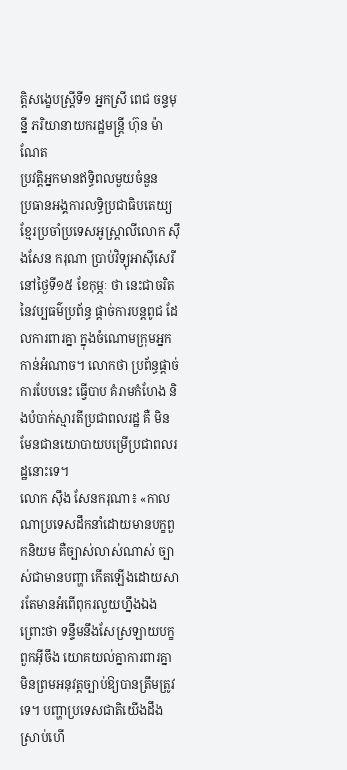ត្តិសង្ខេបស្ត្រីទី១ អ្នកស្រី ពេជ ចន្ទមុន្នី ភរិយានាយករដ្ឋមន្ត្រី ហ៊ុន ម៉ាណែត
ប្រវត្តិអ្នកមានឥទ្ធិពលមួយចំនួន
ប្រធានអង្គការលទ្ធិប្រជាធិបតេយ្យខ្មែរប្រចាំប្រទេសអូស្ត្រាលីលោក ស៊ឹងសែន ករុណា ប្រាប់វិទ្យុអាស៊ីសេរីនៅថ្ងៃទី១៥ ខែកុម្ភៈ ថា នេះជាចរិតនៃវប្បធម៌ប្រព័ន្ធ ផ្ដាច់ការបន្តពូជ ដែលការពារគ្នា ក្នុងចំណោមក្រុមអ្នកកាន់អំណាច។ លោកថា ប្រព័ន្ធផ្ដាច់ការបែបនេះ ធ្វើបាប គំរាមកំហែង និងបំបាក់ស្មារតីប្រជាពលរដ្ឋ គឺ មិនមែនជានយោបាយបម្រើប្រជាពលរដ្ឋនោះទេ។
លោក ស៊ឹង សែនករុណា៖ «កាលណាប្រទេសដឹកនាំដោយមានបក្ខពួកនិយម គឺច្បាស់លាស់ណាស់ ច្បាស់ជាមានបញ្ហា កើតឡើងដោយសារតែមានអំពើពុករលួយហ្នឹងឯង ព្រោះថា ទន្ទឹមនឹងសែស្រឡាយបក្ខពួកអ៊ីចឹង យោគយល់គ្នាការពារគ្នា មិនព្រមអនុវត្តច្បាប់ឱ្យបានត្រឹមត្រូវទេ។ បញ្ហាប្រទេសជាតិយើងដឹងស្រាប់ហើ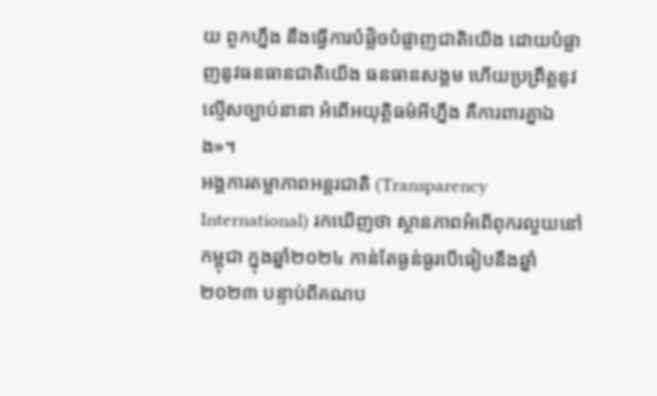យ ពួកហ្នឹង នឹងធ្វើការបំផ្លិចបំផ្លាញជាតិយើង ដោយបំផ្លាញនូវធនធានជាតិយើង ធនធានសង្គម ហើយប្រព្រឹត្តនូវល្មើសច្បាប់នានា អំពើអយុត្តិធម៌អីហ្នឹង គឺការពារគ្នាឯង»។
អង្គការតម្លាភាពអន្តរជាតិ (Transparency International) រកឃើញថា ស្ថានភាពអំពើពុករលួយនៅកម្ពុជា ក្នុងឆ្នាំ២០២៤ កាន់តែធ្ងន់ធ្ងរបើធៀបនឹងឆ្នាំ២០២៣ បន្ទាប់ពីគណប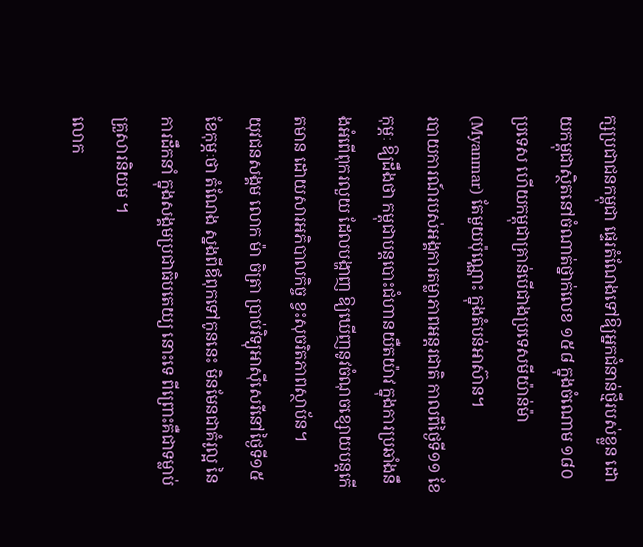ក្សប្រជាជនកម្ពុជា ផ្ទេរតំណែងទៅឱ្យអ្នកជំនាន់ថ្មីរបស់ខ្លួន ដោយកម្ពុជាស្ថិតនៅចំណាត់ថ្នាក់លេខ ១៥៨ ក្នុងចំណោម ១៨០ ប្រទេស ហើយកម្ពុជាគ្រាន់បើជាងប្រទេសមីយ៉ាន់ម៉ា (Myanmar) តែមួយប៉ុណ្ណោះ ក្នុងតំបន់អាស៊ាន។
របាយការណ៍របស់អង្គការតម្លាភាពអន្តរជាតិ កាលពីថ្ងៃទី១១ ខែកុម្ភៈ ឱ្យដឹងថា កម្ពុជាបន្តបោះជំហានយឺតយ៉ាវ ក្នុងការប្រឆាំងនឹងអំពើពុករលួយ ដែលបង្ហាញ ឱ្យឃើញនូវចំណុចខ្សោយបន្តកើតមាន ដោយសារអភិបាលកិច្ច ខ្វះសុចរិតភាពស្ថាប័ន។
យុវជនសង្គម លោក ម៉ា ចិត្រា ប្រាប់វិទ្យុអាស៊ីសេរីនៅថ្ងៃទី១៥ ខែកុម្ភៈថា តំណែង ស្នងពីឪពុកទៅកូននេះ មិនមែនជាគំរូល្អ នៃការដឹកនាំ ក្នុងសង្គមប្រជាធិបតេយ្យ នោះទេ ពីព្រោះគឺជាទម្លាប់គ្រួសារនិយម ។
លោក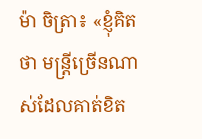ម៉ា ចិត្រា៖ «ខ្ញុំគិតថា មន្ត្រីច្រើនណាស់ដែលគាត់ខិត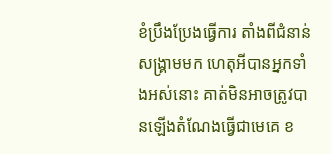ខំប្រឹងប្រែងធ្វើការ តាំងពីជំនាន់សង្គ្រាមមក ហេតុអីបានអ្នកទាំងអស់នោះ គាត់មិនអាចត្រូវបានឡើងតំណែងធ្វើជាមេគេ ខ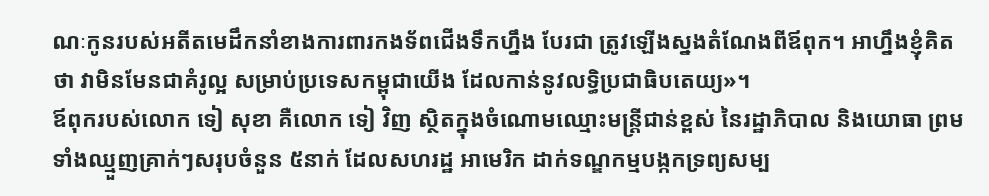ណៈកូនរបស់អតីតមេដឹកនាំខាងការពារកងទ័ពជើងទឹកហ្នឹង បែរជា ត្រូវឡើងស្នងតំណែងពីឪពុក។ អាហ្នឹងខ្ញុំគិតថា វាមិនមែនជាគំរូល្អ សម្រាប់ប្រទេសកម្ពុជាយើង ដែលកាន់នូវលទ្ធិប្រជាធិបតេយ្យ»។
ឪពុករបស់លោក ទៀ សុខា គឺលោក ទៀ វិញ ស្ថិតក្នុងចំណោមឈ្មោះមន្ត្រីជាន់ខ្ពស់ នៃរដ្ឋាភិបាល និងយោធា ព្រមទាំងឈ្មួញគ្រាក់ៗសរុបចំនួន ៥នាក់ ដែលសហរដ្ឋ អាមេរិក ដាក់ទណ្ឌកម្មបង្កកទ្រព្យសម្ប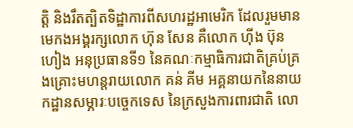ត្តិ និងរឹតត្បិតទិដ្ឋាការពីសហរដ្ឋអាមេរិក ដែលរួមមានមេកងអង្គរក្សលោក ហ៊ុន សែន គឺលោក ហ៊ីង ប៊ុនហៀង អនុប្រធានទី១ នៃគណៈកម្មាធិការជាតិគ្រប់គ្រងគ្រោះមហន្តរាយលោក គន់ គីម អគ្គនាយកនៃនាយកដ្ឋានសម្ភារៈបច្ចេកទេស នៃក្រសួងការពារជាតិ លោ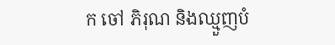ក ចៅ ភិរុណ និងឈ្មួញបំ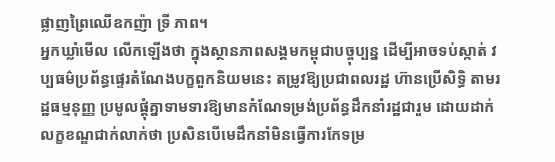ផ្លាញព្រៃឈើឧកញ៉ា ទ្រី ភាព។
អ្នកឃ្លាំមើល លើកឡើងថា ក្នុងស្ថានភាពសង្គមកម្ពុជាបច្ចុប្បន្ន ដើម្បីអាចទប់ស្កាត់ វប្បធម៌ប្រព័ន្ធផ្ទេរតំណែងបក្ខពួកនិយមនេះ តម្រូវឱ្យប្រជាពលរដ្ឋ ហ៊ានប្រើសិទ្ធិ តាមរដ្ឋធម្មនុញ្ញ ប្រមូលផ្ដុំគ្នាទាមទារឱ្យមានកំណែទម្រង់ប្រព័ន្ធដឹកនាំរដ្ឋជារួម ដោយដាក់លក្ខខណ្ឌជាក់លាក់ថា ប្រសិនបើមេដឹកនាំមិនធ្វើការកែទម្រ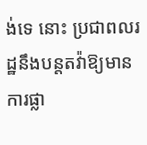ង់ទេ នោះ ប្រជាពលរដ្ឋនឹងបន្តតវ៉ាឱ្យមានការផ្លា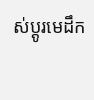ស់ប្ដូរមេដឹក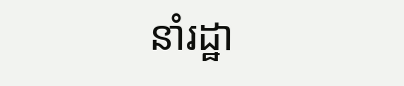នាំរដ្ឋា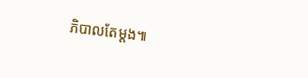ភិបាលតែម្ដង៕